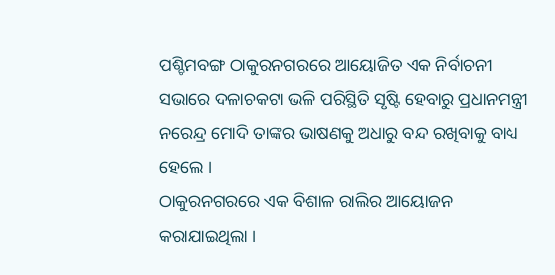ପଶ୍ଚିମବଙ୍ଗ ଠାକୁରନଗରରେ ଆୟୋଜିତ ଏକ ନିର୍ବାଚନୀ ସଭାରେ ଦଳାଚକଟା ଭଳି ପରିସ୍ଥିତି ସୃଷ୍ଟି ହେବାରୁ ପ୍ରଧାନମନ୍ତ୍ରୀ ନରେନ୍ଦ୍ର ମୋଦି ତାଙ୍କର ଭାଷଣକୁ ଅଧାରୁ ବନ୍ଦ ରଖିବାକୁ ବାଧ୍ୟ ହେଲେ ।
ଠାକୁରନଗରରେ ଏକ ବିଶାଳ ରାଲିର ଆୟୋଜନ କରାଯାଇଥିଲା ।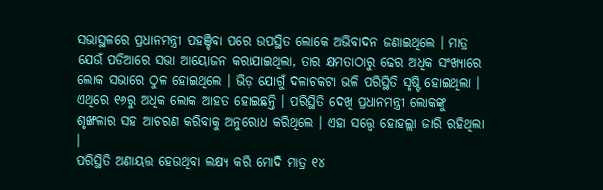ସଭାସ୍ଥଳରେ ପ୍ରଧାନମନ୍ତ୍ରୀ ପହଞ୍ଚିବା ପରେ ଉପସ୍ଥିତ ଲୋକେ ଅଭିବାଦନ ଜଣାଇଥିଲେ । ମାତ୍ର ଯେଉଁ ପଡିଆରେ ସଭା ଆୟୋଜନ କରାଯାଇଥିଲା, ତାର କ୍ଷମତାଠାରୁ ଢେର ଅଧିକ ସଂଖ୍ୟାରେ ଲୋକ ସଭାରେ ଠୁଳ ହୋଇଥିଲେ । ଭିଡ଼ ଯୋଗୁଁ ଦଳାଚକଟା ଭଳି ପରିସ୍ଥିତି ସୃଷ୍ଟି ହୋଇଥିଲା ।
ଏଥିରେ ୧୬ରୁ ଅଧିକ ଲୋକ ଆହତ ହୋଇଛନ୍ତି । ପରିସ୍ଥିତି ଦେଖି ପ୍ରଧାନମନ୍ତ୍ରୀ ଲୋକଙ୍କୁ ଶୃଙ୍ଖଳାର ସହ ଆଚରଣ କରିବାକୁ ଅନୁରୋଧ କରିଥିଲେ । ଏହା ସତ୍ତ୍ୱେ ହୋହଲ୍ଲା ଜାରି ରହିଥିଲା ।
ପରିସ୍ଥିତି ଅଣାୟତ୍ତ ହେଉଥିବା ଲକ୍ଷ୍ୟ କରି ମୋଦି ମାତ୍ର ୧୪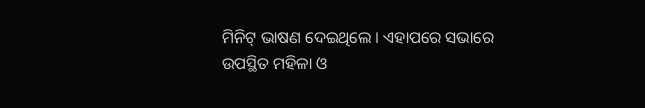ମିନିଟ୍ ଭାଷଣ ଦେଇଥିଲେ । ଏହାପରେ ସଭାରେ ଉପସ୍ଥିତ ମହିଳା ଓ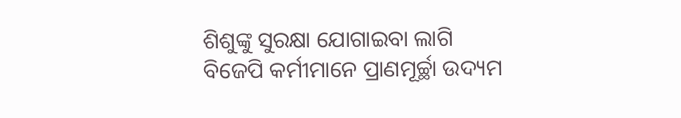ଶିଶୁଙ୍କୁ ସୁରକ୍ଷା ଯୋଗାଇବା ଲାଗି ବିଜେପି କର୍ମୀମାନେ ପ୍ରାଣମୂର୍ଚ୍ଛା ଉଦ୍ୟମ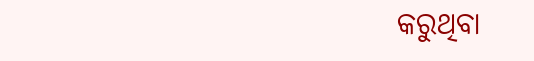କରୁଥିବା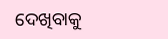ଦେଖିବାକୁ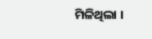ମିଳିଥିଲା ।